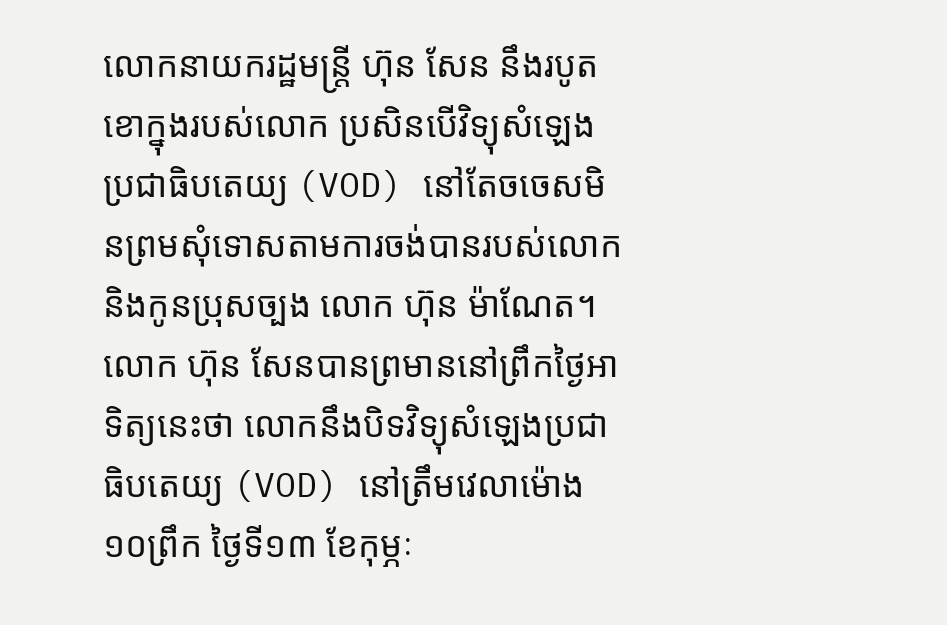លោកនាយករដ្ឋមន្ត្រី ហ៊ុន សែន នឹងរបូតខោក្នុងរបស់លោក ប្រសិនបើវិទ្យុសំឡេងប្រជាធិបតេយ្យ (VOD) នៅតែចចេសមិនព្រមសុំទោសតាមការចង់បានរបស់លោកនិងកូនប្រុសច្បង លោក ហ៊ុន ម៉ាណែត។
លោក ហ៊ុន សែនបានព្រមាននៅព្រឹកថ្ងៃអាទិត្យនេះថា លោកនឹងបិទវិទ្យុសំឡេងប្រជាធិបតេយ្យ (VOD) នៅត្រឹមវេលាម៉ោង១០ព្រឹក ថ្ងៃទី១៣ ខែកុម្ភៈ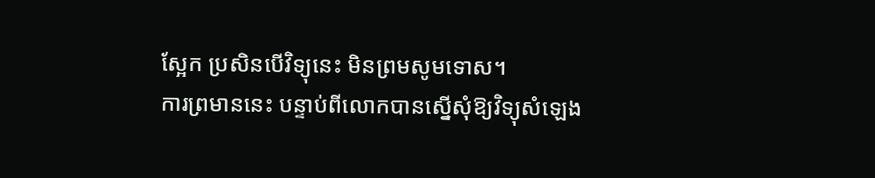ស្អែក ប្រសិនបើវិទ្យុនេះ មិនព្រមសូមទោស។
ការព្រមាននេះ បន្ទាប់ពីលោកបានស្នើសុំឱ្យវិទ្យុសំឡេង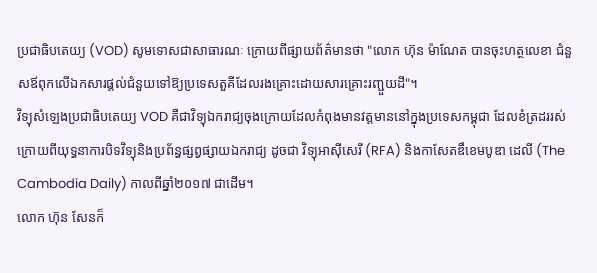ប្រជាធិបតេយ្យ (VOD) សូមទោសជាសាធារណៈ ក្រោយពីផ្សាយព័ត៌មានថា "លោក ហ៊ុន ម៉ាណែត បានចុះហត្ថលេខា ជំនួសឪពុកលើឯកសារផ្តល់ជំនួយទៅឱ្យប្រទេសតួគីដែលរងគ្រោះដោយសារគ្រោះរញ្ជួយដី"។
វិទ្យុសំឡេងប្រជាធិបតេយ្យ VOD គឺជាវិទ្យុឯករាជ្យចុងក្រោយដែលកំពុងមានវត្តមាននៅក្នុងប្រទេសកម្ពុជា ដែលខំត្រដររស់ក្រោយពីយុទ្ធនាការបិទវិទ្យុនិងប្រព័ន្ធផ្សព្វផ្សាយឯករាជ្យ ដូចជា វិទ្យុអាស៊ីសេរី (RFA) និងកាសែតឌឹខេមបូឌា ដេលី (The Cambodia Daily) កាលពីឆ្នាំ២០១៧ ជាដើម។
លោក ហ៊ុន សែនក៏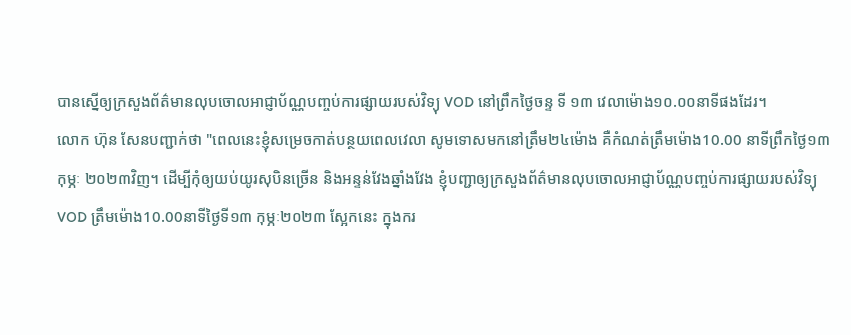បានស្នើឲ្យក្រសួងព័ត៌មានលុបចោលអាជ្ញាប័ណ្ណបញ្ចប់ការផ្សាយរបស់វិទ្យុ VOD នៅព្រឹកថ្ងៃចន្ទ ទី ១៣ វេលាម៉ោង១០.០០នាទីផងដែរ។
លោក ហ៊ុន សែនបញ្ជាក់ថា "ពេលនេះខ្ញុំសម្រេចកាត់បន្ថយពេលវេលា សូមទោសមកនៅត្រឹម២៤ម៉ោង គឺកំណត់ត្រឹមម៉ោង10.00 នាទីព្រឹកថ្ងៃ១៣ កុម្ភៈ ២០២៣វិញ។ ដើម្បីកុំឲ្យយប់យូរសុបិនច្រើន និងអន្ទន់វែងឆ្នាំងវែង ខ្ញុំបញ្ជាឲ្យក្រសួងព័ត៌មានលុបចោលអាជ្ញាប័ណ្ណបញ្ចប់ការផ្សាយរបស់វិទ្យុ VOD ត្រឹមម៉ោង10.00នាទីថ្ងៃទី១៣ កុម្ភៈ២០២៣ ស្អែកនេះ ក្នុងករ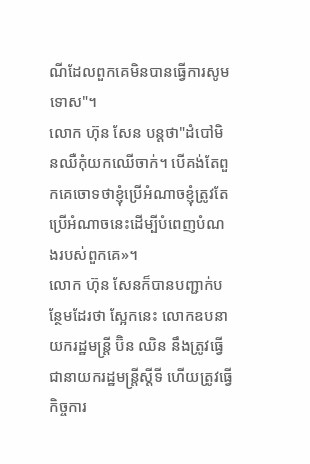ណីដែលពួកគេមិនបានធ្វើការសូមទោស"។
លោក ហ៊ុន សែន បន្តថា"ដំបៅមិនឈឺកុំយកឈើចាក់។ បើគង់តែពួកគេចោទថាខ្ញុំប្រើអំណាចខ្ញុំត្រូវតែប្រើអំណាចនេះដើម្បីបំពេញបំណងរបស់ពួកគេ»។
លោក ហ៊ុន សែនក៏បានបញ្ជាក់បន្ថែមដែរថា ស្អែកនេះ លោកឧបនាយករដ្ឋមន្ត្រី ប៊ិន ឈិន នឹងត្រូវធ្វើជានាយករដ្ឋមន្ត្រីស្តីទី ហើយត្រូវធ្វើកិច្ចការ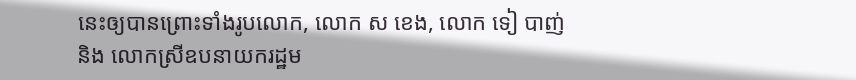នេះឲ្យបានព្រោះទាំងរូបលោក, លោក ស ខេង, លោក ទៀ បាញ់ និង លោកស្រីឧបនាយករដ្ឋម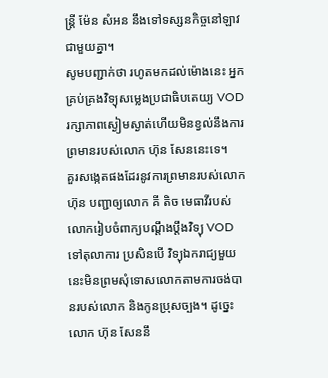ន្ត្រី ម៉ែន សំអន នឹងទៅទស្សនកិច្ចនៅឡាវជាមួយគ្នា។
សូមបញ្ជាក់ថា រហូតមកដល់ម៉ោងនេះ អ្នកគ្រប់គ្រងវិទ្យុសម្លេងប្រជាធិបតេយ្យ VOD រក្សាភាពស្ងៀមស្ងាត់ហើយមិនខ្វល់នឹងការព្រមានរបស់លោក ហ៊ុន សែននេះទេ។
គួរសង្កេតផងដែរនូវការព្រមានរបស់លោក ហ៊ុន បញ្ជាឲ្យលោក គី តិច មេធាវីរបស់លោករៀបចំពាក្យបណ្តឹងប្តឹងវិទ្យុ VOD ទៅតុលាការ ប្រសិនបើ វិទ្យុឯករាជ្យមួយនេះមិនព្រមសុំទោសលោកតាមការចង់បានរបស់លោក និងកូនប្រុសច្បង។ ដូច្នេះលោក ហ៊ុន សែននឹ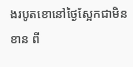ងរបូតខោនៅថ្ងៃស្អែកជាមិនខាន ពី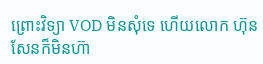ព្រោះវិទ្យា VOD មិនសុំទេ ហើយលោក ហ៊ុន សែនក៏មិនហ៊ា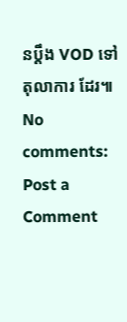នប្តឹង VOD ទៅតុលាការ ដែរ៕
No comments:
Post a Comment